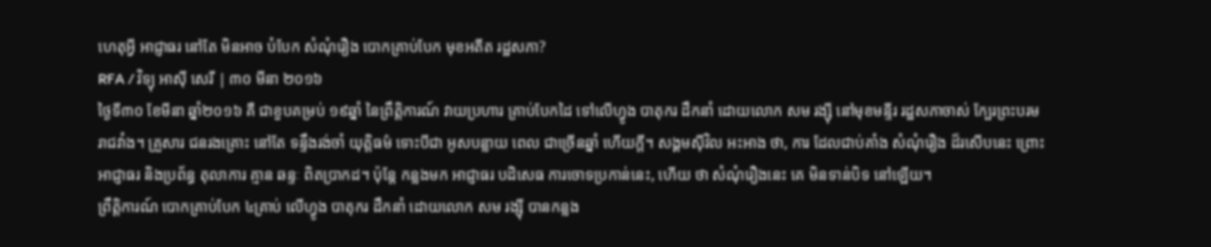ហេតុអ្វី អាជ្ញាធរ នៅតែ មិនអាច បំបែក សំណុំរឿង បោកគ្រាប់បែក មុខអតីត រដ្ឋសភា?
RFA / វិទ្យុ អាស៊ី សេរី | ៣០ មីនា ២០១៦
ថ្ងៃទី៣០ ខែមីនា ឆ្នាំ២០១៦ គឺ ជាខួបគម្រប់ ១៩ឆ្នាំ នៃព្រឹត្តិការណ៍ វាយប្រហារ គ្រាប់បែកដៃ ទៅលើហ្វូង បាតុករ ដឹកនាំ ដោយលោក សម រង្ស៊ី នៅមុខមន្ទីរ រដ្ឋសភាចាស់ ក្បែរព្រះបរមរាជវាំង។ គ្រួសារ ជនរងគ្រោះ នៅតែ ទន្ទឹងរង់ចាំ យុត្តិធម៌ ទោះបីជា អូសបន្លាយ ពេល ជាច្រើនឆ្នាំ ហើយក្ដី។ សង្គមស៊ីវិល អះអាង ថា, ការ ដែលជាប់គាំង សំណុំរឿង ដ៏រសើបនេះ ព្រោះ អាជ្ញាធរ និងប្រព័ន្ធ តុលាការ គ្មាន ឆន្ទៈ ពិតប្រាកដ។ ប៉ុន្តែ កន្លងមក អាជ្ញាធរ បដិសេធ ការចោទប្រកាន់នេះ, ហើយ ថា សំណុំរឿងនេះ គេ មិនទាន់បិទ នៅឡើយ។
ព្រឹត្តិការណ៍ បោកគ្រាប់បែក ៤គ្រាប់ លើហ្វូង បាតុករ ដឹកនាំ ដោយលោក សម រង្ស៊ី បានកន្លង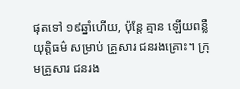ផុតទៅ ១៩ឆ្នាំហើយ, ប៉ុន្តែ គ្មាន ឡើយពន្លឺយុត្តិធម៌ សម្រាប់ គ្រួសារ ជនរងគ្រោះ។ ក្រុមគ្រួសារ ជនរង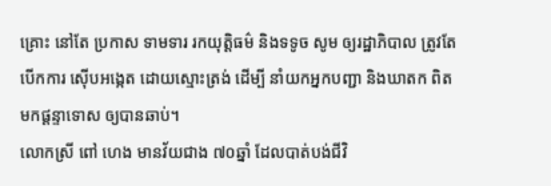គ្រោះ នៅតែ ប្រកាស ទាមទារ រកយុត្តិធម៌ និងទទូច សូម ឲ្យរដ្ឋាភិបាល ត្រូវតែ បើកការ ស៊ើបអង្កេត ដោយស្មោះត្រង់ ដើម្បី នាំយកអ្នកបញ្ជា និងឃាតក ពិត មកផ្ដន្ទាទោស ឲ្យបានឆាប់។
លោកស្រី ពៅ ហេង មានវ័យជាង ៧០ឆ្នាំ ដែលបាត់បង់ជីវិ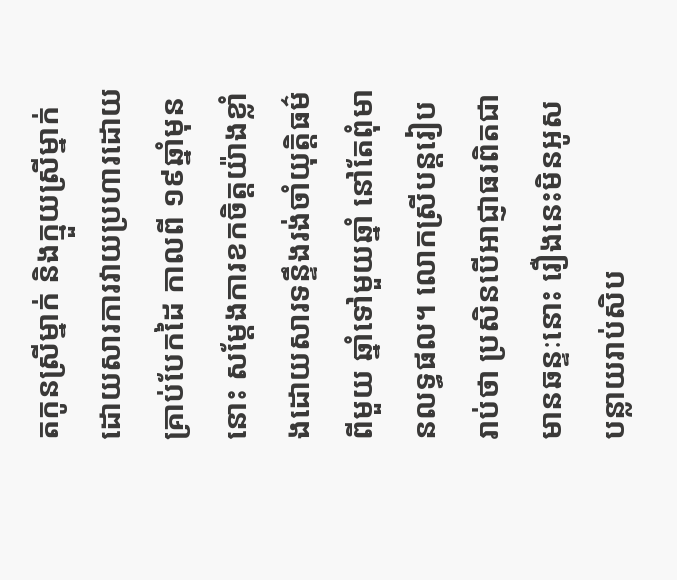តកូនស្រីម្នាក់ និងក្មួយស្រីម្នាក់ដោយសារការវាយប្រហារដោយគ្រាប់បែកដៃ កាលពី ១៩ឆ្នាំមុននោះ សម្ដែងការខកចិត្តយ៉ាងខ្លាំងដោយសារទន្ទឹងរង់ចាំយុត្តិធម៌ពីមួយ ឆ្នាំទៅមួយឆ្នាំ នៅតែពុំមានលទ្ធផល។ លោកស្រីបន្តរៀបរាប់ថា ប្រសិនបើអាជ្ញាធរពិតជាមានឆន្ទៈនោះ រឿងនេះមិនអូសបន្លាយរាប់សិប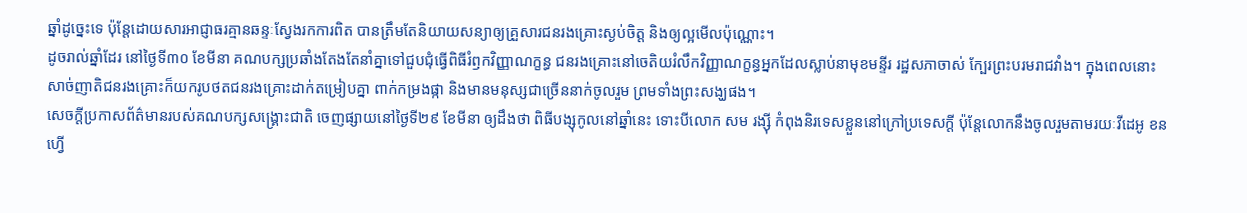ឆ្នាំដូច្នេះទេ ប៉ុន្តែដោយសារអាជ្ញាធរគ្មានឆន្ទៈស្វែងរកការពិត បានត្រឹមតែនិយាយសន្យាឲ្យគ្រួសារជនរងគ្រោះស្ងប់ចិត្ត និងឲ្យល្អមើលប៉ុណ្ណោះ។
ដូចរាល់ឆ្នាំដែរ នៅថ្ងៃទី៣០ ខែមីនា គណបក្សប្រឆាំងតែងតែនាំគ្នាទៅជួបជុំធ្វើពិធីរំឭកវិញ្ញាណក្ខន្ធ ជនរងគ្រោះនៅចេតិយរំលឹកវិញ្ញាណក្ខន្ធអ្នកដែលស្លាប់នាមុខមន្ទីរ រដ្ឋសភាចាស់ ក្បែរព្រះបរមរាជវាំង។ ក្នុងពេលនោះ សាច់ញាតិជនរងគ្រោះក៏យករូបថតជនរងគ្រោះដាក់តម្រៀបគ្នា ពាក់កម្រងផ្កា និងមានមនុស្សជាច្រើននាក់ចូលរួម ព្រមទាំងព្រះសង្ឃផង។
សេចក្ដីប្រកាសព័ត៌មានរបស់គណបក្សសង្គ្រោះជាតិ ចេញផ្សាយនៅថ្ងៃទី២៩ ខែមីនា ឲ្យដឹងថា ពិធីបង្សុកូលនៅឆ្នាំនេះ ទោះបីលោក សម រង្ស៊ី កំពុងនិរទេសខ្លួននៅក្រៅប្រទេសក្តី ប៉ុន្តែលោកនឹងចូលរួមតាមរយៈវីដេអូ ខនហ្វើ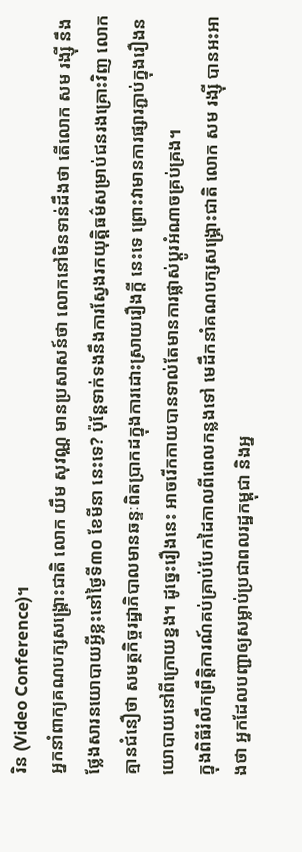រិន (Video Conference)។
អ្នកនាំពាក្យគណបក្សសង្គ្រោះជាតិ លោក យឹម សុវណ្ណ មានប្រសាសន៍ថា លោកនៅមិនទាន់ដឹងថា តើលោក សម រង្ស៊ី នឹងថ្លែងសារនយោបាយអ្វីខ្លះនៅថ្ងៃទី៣០ ខែមីនា នេះទេ? ប៉ុន្តែទាក់ទងនឹងការស្វែងរកយុត្តិធម៌សម្រាប់ជនរងគ្រោះវិញ លោកគ្មានជំនឿថា សមត្ថកិច្ចរដ្ឋាភិបាលមានឆន្ទៈពិតប្រាកដក្នុងការដោះស្រាយរឿងក្ដី នេះទេ ព្រោះវាមានការផ្សារភ្ជាប់ក្នុងរឿងនយោបាយនៅពីក្រោយខ្នង។ ដូច្នេះរឿងនេះ អាចរើកកាយបានទាល់តែមានការផ្លាស់ប្ដូរអំណាចគ្រប់គ្រង។
ក្នុងពិធីរំលឹកព្រឹត្តិការណ៍គប់គ្រាប់បែកដៃកាលពីពេលកន្លងទៅ មេដឹកនាំគណបក្សសង្គ្រោះជាតិ លោក សម រង្ស៊ី បានអះអាងថា អ្នកដែលបញ្ជាឲ្យសម្លាប់ប្រជាពលរដ្ឋកម្ពុជា និងអ្ន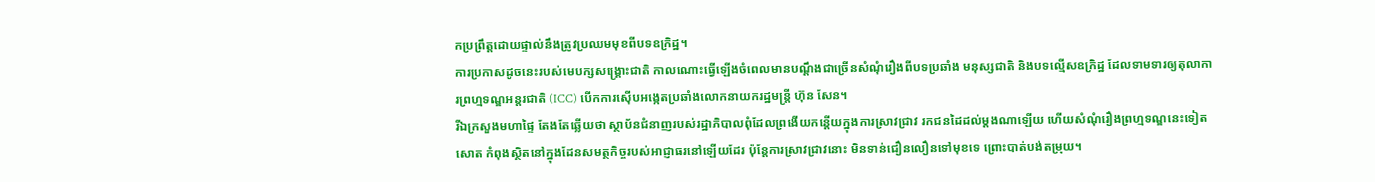កប្រព្រឹត្តដោយផ្ទាល់នឹងត្រូវប្រឈមមុខពីបទឧក្រិដ្ឋ។
ការប្រកាសដូចនេះរបស់មេបក្សសង្គ្រោះជាតិ កាលណោះធ្វើឡើងចំពេលមានបណ្ដឹងជាច្រើនសំណុំរឿងពីបទប្រឆាំង មនុស្សជាតិ និងបទល្មើសឧក្រិដ្ឋ ដែលទាមទារឲ្យតុលាការព្រហ្មទណ្ឌអន្តរជាតិ (ICC) បើកការស៊ើបអង្កេតប្រឆាំងលោកនាយករដ្ឋមន្ត្រី ហ៊ុន សែន។
រីឯក្រសួងមហាផ្ទៃ តែងតែឆ្លើយថា ស្ថាប័នជំនាញរបស់រដ្ឋាភិបាលពុំដែលព្រងើយកន្តើយក្នុងការស្រាវជ្រាវ រកជនដៃដល់ម្ដងណាឡើយ ហើយសំណុំរឿងព្រហ្មទណ្ឌនេះទៀតសោត កំពុងស្ថិតនៅក្នុងដែនសមត្ថកិច្ចរបស់អាជ្ញាធរនៅឡើយដែរ ប៉ុន្តែការស្រាវជ្រាវនោះ មិនទាន់ជឿនលឿនទៅមុខទេ ព្រោះបាត់បង់តម្រុយ។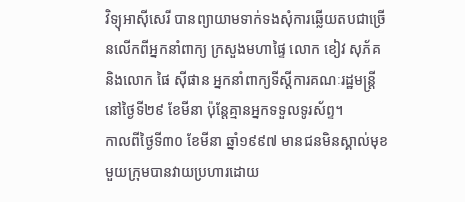វិទ្យុអាស៊ីសេរី បានព្យាយាមទាក់ទងសុំការឆ្លើយតបជាច្រើនលើកពីអ្នកនាំពាក្យ ក្រសួងមហាផ្ទៃ លោក ខៀវ សុភ័គ និងលោក ផៃ ស៊ីផាន អ្នកនាំពាក្យទីស្ដីការគណៈរដ្ឋមន្ត្រី នៅថ្ងៃទី២៩ ខែមីនា ប៉ុន្តែគ្មានអ្នកទទួលទូរស័ព្ទ។
កាលពីថ្ងៃទី៣០ ខែមីនា ឆ្នាំ១៩៩៧ មានជនមិនស្គាល់មុខមួយក្រុមបានវាយប្រហារដោយ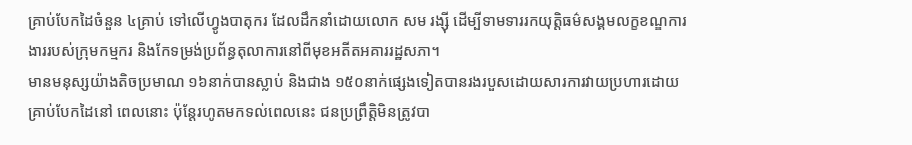គ្រាប់បែកដៃចំនួន ៤គ្រាប់ ទៅលើហ្វូងបាតុករ ដែលដឹកនាំដោយលោក សម រង្ស៊ី ដើម្បីទាមទាររកយុត្តិធម៌សង្គមលក្ខខណ្ឌការងាររបស់ក្រុមកម្មករ និងកែទម្រង់ប្រព័ន្ធតុលាការនៅពីមុខអតីតអគាររដ្ឋសភា។
មានមនុស្សយ៉ាងតិចប្រមាណ ១៦នាក់បានស្លាប់ និងជាង ១៥០នាក់ផ្សេងទៀតបានរងរបួសដោយសារការវាយប្រហារដោយគ្រាប់បែកដៃនៅ ពេលនោះ ប៉ុន្តែរហូតមកទល់ពេលនេះ ជនប្រព្រឹត្តិមិនត្រូវបា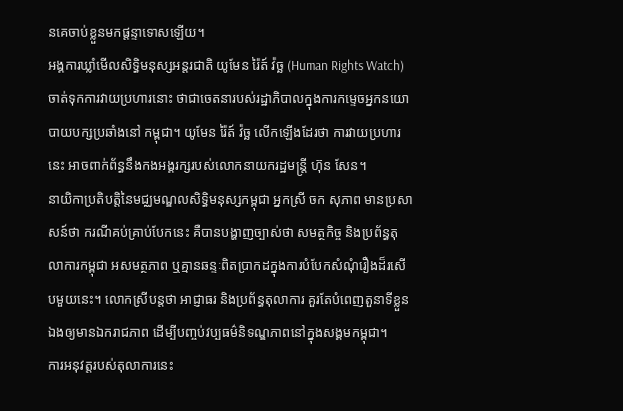នគេចាប់ខ្លួនមកផ្ដន្ទាទោសឡើយ។
អង្គការឃ្លាំមើលសិទ្ធិមនុស្សអន្តរជាតិ យូមែន រ៉ៃត៍ វ៉ច្ឆ (Human Rights Watch) ចាត់ទុកការវាយប្រហារនោះ ថាជាចេតនារបស់រដ្ឋាភិបាលក្នុងការកម្ទេចអ្នកនយោបាយបក្សប្រឆាំងនៅ កម្ពុជា។ យូមែន រ៉ៃត៍ វ៉ច្ឆ លើកឡើងដែរថា ការវាយប្រហារនេះ អាចពាក់ព័ន្ធនឹងកងអង្គរក្សរបស់លោកនាយករដ្ឋមន្ត្រី ហ៊ុន សែន។
នាយិកាប្រតិបត្តិនៃមជ្ឈមណ្ឌលសិទ្ធិមនុស្សកម្ពុជា អ្នកស្រី ចក សុភាព មានប្រសាសន៍ថា ករណីគប់គ្រាប់បែកនេះ គឺបានបង្ហាញច្បាស់ថា សមត្ថកិច្ច និងប្រព័ន្ធតុលាការកម្ពុជា អសមត្ថភាព ឬគ្មានឆន្ទៈពិតប្រាកដក្នុងការបំបែកសំណុំរឿងដ៏រសើបមួយនេះ។ លោកស្រីបន្តថា អាជ្ញាធរ និងប្រព័ន្ធតុលាការ គួរតែបំពេញតួនាទីខ្លួនឯងឲ្យមានឯករាជភាព ដើម្បីបញ្ចប់វប្បធម៌និទណ្ឌភាពនៅក្នុងសង្គមកម្ពុជា។
ការអនុវត្តរបស់តុលាការនេះ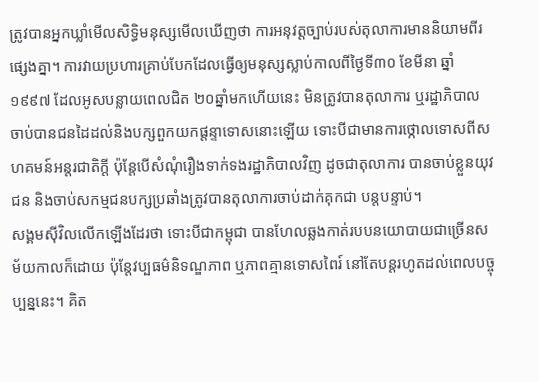ត្រូវបានអ្នកឃ្លាំមើលសិទ្ធិមនុស្សមើលឃើញថា ការអនុវត្តច្បាប់របស់តុលាការមាននិយាមពីរផ្សេងគ្នា។ ការវាយប្រហារគ្រាប់បែកដែលធ្វើឲ្យមនុស្សស្លាប់កាលពីថ្ងៃទី៣០ ខែមីនា ឆ្នាំ១៩៩៧ ដែលអូសបន្លាយពេលជិត ២០ឆ្នាំមកហើយនេះ មិនត្រូវបានតុលាការ ឬរដ្ឋាភិបាលចាប់បានជនដៃដល់និងបក្សពួកយកផ្ដន្ទាទោសនោះឡើយ ទោះបីជាមានការថ្កោលទោសពីសហគមន៍អន្តរជាតិក្ដី ប៉ុន្តែបើសំណុំរឿងទាក់ទងរដ្ឋាភិបាលវិញ ដូចជាតុលាការ បានចាប់ខ្លួនយុវជន និងចាប់សកម្មជនបក្សប្រឆាំងត្រូវបានតុលាការចាប់ដាក់គុកជា បន្តបន្ទាប់។
សង្គមស៊ីវិលលើកឡើងដែរថា ទោះបីជាកម្ពុជា បានហែលឆ្លងកាត់របបនយោបាយជាច្រើនសម័យកាលក៏ដោយ ប៉ុន្តែវប្បធម៌និទណ្ឌភាព ឬភាពគ្មានទោសពៃរ៍ នៅតែបន្តរហូតដល់ពេលបច្ចុប្បន្ននេះ។ គិត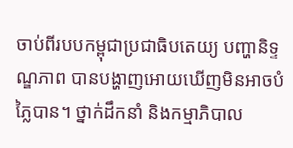ចាប់ពីរបបកម្ពុជាប្រជាធិបតេយ្យ បញ្ហានិទ្ទណ្ឌភាព បានបង្ហាញអោយឃើញមិនអាចបំភ្លៃបាន។ ថ្នាក់ដឹកនាំ និងកម្មាភិបាល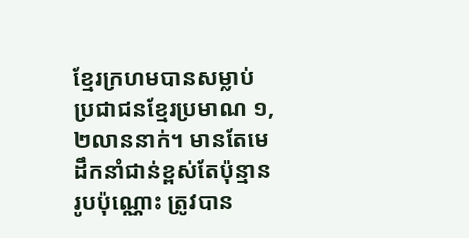ខ្មែរក្រហមបានសម្លាប់ប្រជាជនខ្មែរប្រមាណ ១,២លាននាក់។ មានតែមេដឹកនាំជាន់ខ្ពស់តែប៉ុន្មានរូបប៉ុណ្ណោះ ត្រូវបាន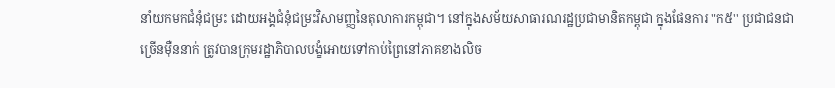នាំយកមកជំនុំជម្រះ ដោយអង្គជំនុំជម្រះវិសាមញ្ញនៃតុលាការកម្ពុជា។ នៅក្នុងសម័យសាធារណរដ្ឋប្រជាមានិតកម្ពុជា ក្នុងផែនការ "ក៥'' ប្រជាជនជាច្រើនម៉ឺននាក់ ត្រូវបានក្រុមរដ្ឋាភិបាលបង្ខំអោយទៅកាប់ព្រៃនៅភាគខាងលិច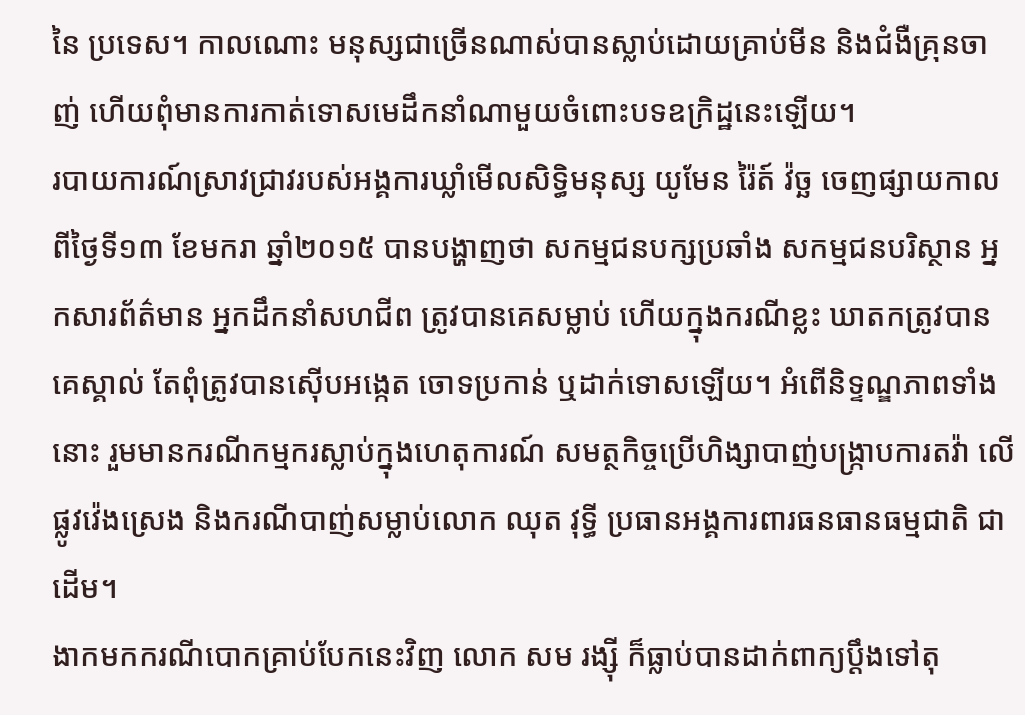នៃ ប្រទេស។ កាលណោះ មនុស្សជាច្រើនណាស់បានស្លាប់ដោយគ្រាប់មីន និងជំងឺគ្រុនចាញ់ ហើយពុំមានការកាត់ទោសមេដឹកនាំណាមួយចំពោះបទឧក្រិដ្ឋនេះឡើយ។
របាយការណ៍ស្រាវជ្រាវរបស់អង្គការឃ្លាំមើលសិទ្ធិមនុស្ស យូមែន រ៉ៃត៍ វ៉ច្ឆ ចេញផ្សាយកាលពីថ្ងៃទី១៣ ខែមករា ឆ្នាំ២០១៥ បានបង្ហាញថា សកម្មជនបក្សប្រឆាំង សកម្មជនបរិស្ថាន អ្នកសារព័ត៌មាន អ្នកដឹកនាំសហជីព ត្រូវបានគេសម្លាប់ ហើយក្នុងករណីខ្លះ ឃាតកត្រូវបានគេស្គាល់ តែពុំត្រូវបានស៊ើបអង្កេត ចោទប្រកាន់ ឬដាក់ទោសឡើយ។ អំពើនិទ្ទណ្ឌភាពទាំងនោះ រួមមានករណីកម្មករស្លាប់ក្នុងហេតុការណ៍ សមត្ថកិច្ចប្រើហិង្សាបាញ់បង្ក្រាបការតវ៉ា លើផ្លូវវ៉េងស្រេង និងករណីបាញ់សម្លាប់លោក ឈុត វុទ្ធី ប្រធានអង្គការពារធនធានធម្មជាតិ ជាដើម។
ងាកមកករណីបោកគ្រាប់បែកនេះវិញ លោក សម រង្ស៊ី ក៏ធ្លាប់បានដាក់ពាក្យប្ដឹងទៅតុ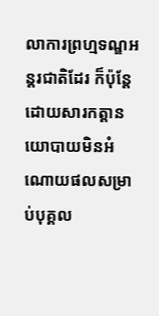លាការព្រហ្មទណ្ឌអន្តរជាតិដែរ ក៏ប៉ុន្តែដោយសារកត្តានយោបាយមិនអំណោយផលសម្រាប់បុគ្គល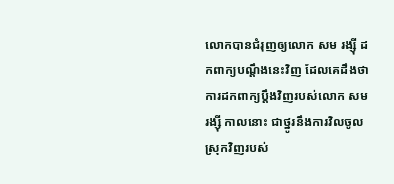លោកបានជំរុញឲ្យលោក សម រង្ស៊ី ដកពាក្យបណ្ដឹងនេះវិញ ដែលគេដឹងថា ការដកពាក្យប្ដឹងវិញរបស់លោក សម រង្ស៊ី កាលនោះ ជាថ្នូរនឹងការវិលចូលស្រុកវិញរបស់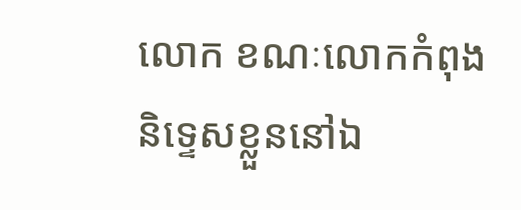លោក ខណៈលោកកំពុងនិទ្ទេសខ្លួននៅឯ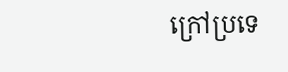ក្រៅប្រទេ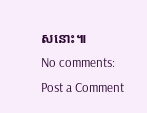សនោះ៕
No comments:
Post a Comment